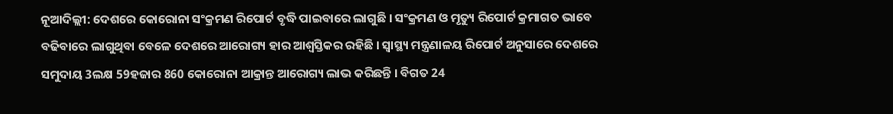ନୂଆଦିଲ୍ଲୀ: ଦେଶରେ କୋରୋନା ସଂକ୍ରମଣ ରିପୋର୍ଟ ବୃଦ୍ଧି ପାଇବାରେ ଲାଗୁଛି । ସଂକ୍ରମଣ ଓ ମୃତ୍ୟୁ ରିପୋର୍ଟ କ୍ରମାଗତ ଭାବେ ବଢିବାରେ ଲାଗୁଥିବା ବେଳେ ଦେଶରେ ଆରୋଗ୍ୟ ହାର ଆଶ୍ବସ୍ତିକର ରହିଛି । ସ୍ବାସ୍ଥ୍ୟ ମନ୍ତ୍ରଣାଳୟ ରିପୋର୍ଟ ଅନୁସାରେ ଦେଶରେ ସମୁଦାୟ 3ଲକ୍ଷ 59ହଜାର 860 କୋରୋନା ଆକ୍ରାନ୍ତ ଆରୋଗ୍ୟ ଲାଭ କରିଛନ୍ତି । ବିଗତ 24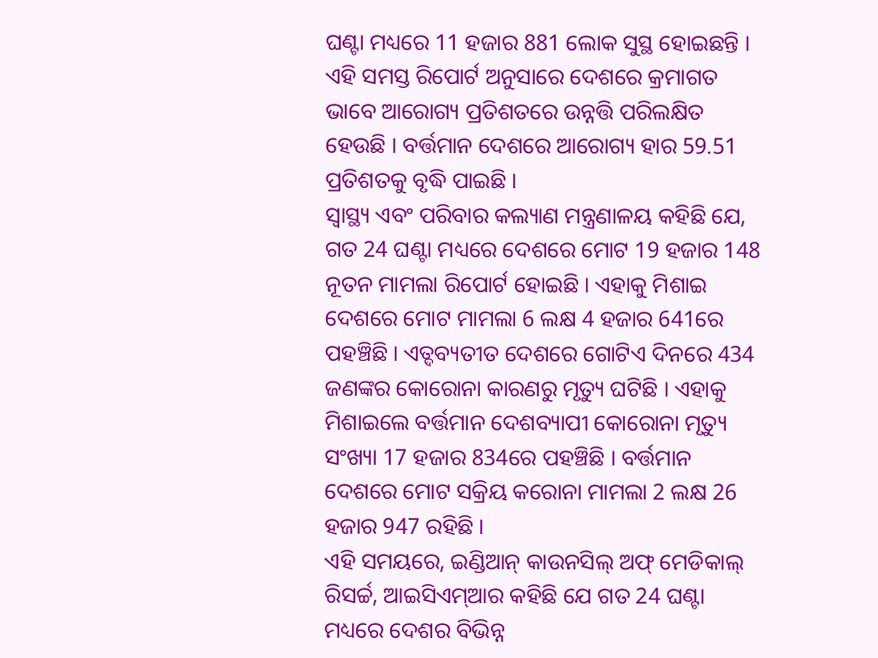ଘଣ୍ଟା ମଧ୍ୟରେ 11 ହଜାର 881 ଲୋକ ସୁସ୍ଥ ହୋଇଛନ୍ତି । ଏହି ସମସ୍ତ ରିପୋର୍ଟ ଅନୁସାରେ ଦେଶରେ କ୍ରମାଗତ ଭାବେ ଆରୋଗ୍ୟ ପ୍ରତିଶତରେ ଉନ୍ନତ୍ତି ପରିଲକ୍ଷିତ ହେଉଛି । ବର୍ତ୍ତମାନ ଦେଶରେ ଆରୋଗ୍ୟ ହାର 59.51 ପ୍ରତିଶତକୁ ବୃଦ୍ଧି ପାଇଛି ।
ସ୍ବାସ୍ଥ୍ୟ ଏବଂ ପରିବାର କଲ୍ୟାଣ ମନ୍ତ୍ରଣାଳୟ କହିଛି ଯେ, ଗତ 24 ଘଣ୍ଟା ମଧ୍ୟରେ ଦେଶରେ ମୋଟ 19 ହଜାର 148 ନୂତନ ମାମଲା ରିପୋର୍ଟ ହୋଇଛି । ଏହାକୁ ମିଶାଇ ଦେଶରେ ମୋଟ ମାମଲା 6 ଲକ୍ଷ 4 ହଜାର 641ରେ ପହଞ୍ଚିଛି । ଏତ୍ଦବ୍ୟତୀତ ଦେଶରେ ଗୋଟିଏ ଦିନରେ 434 ଜଣଙ୍କର କୋରୋନା କାରଣରୁ ମୃତ୍ୟୁ ଘଟିଛି । ଏହାକୁ ମିଶାଇଲେ ବର୍ତ୍ତମାନ ଦେଶବ୍ୟାପୀ କୋରୋନା ମୃତ୍ୟୁ ସଂଖ୍ୟା 17 ହଜାର 834ରେ ପହଞ୍ଚିଛି । ବର୍ତ୍ତମାନ ଦେଶରେ ମୋଟ ସକ୍ରିୟ କରୋନା ମାମଲା 2 ଲକ୍ଷ 26 ହଜାର 947 ରହିଛି ।
ଏହି ସମୟରେ, ଇଣ୍ଡିଆନ୍ କାଉନସିଲ୍ ଅଫ୍ ମେଡିକାଲ୍ ରିସର୍ଚ୍ଚ, ଆଇସିଏମ୍ଆର କହିଛି ଯେ ଗତ 24 ଘଣ୍ଟା ମଧ୍ୟରେ ଦେଶର ବିଭିନ୍ନ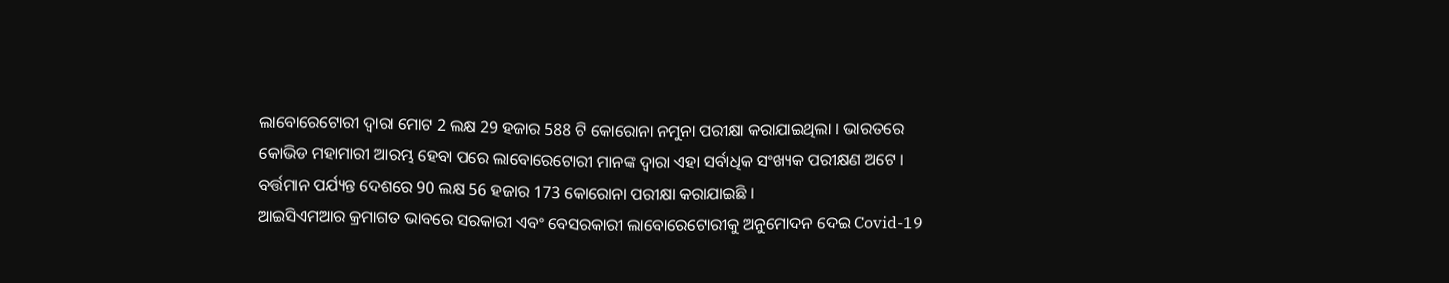ଲାବୋରେଟୋରୀ ଦ୍ବାରା ମୋଟ 2 ଲକ୍ଷ 29 ହଜାର 588 ଟି କୋରୋନା ନମୁନା ପରୀକ୍ଷା କରାଯାଇଥିଲା । ଭାରତରେ କୋଭିଡ ମହାମାରୀ ଆରମ୍ଭ ହେବା ପରେ ଲାବୋରେଟୋରୀ ମାନଙ୍କ ଦ୍ବାରା ଏହା ସର୍ବାଧିକ ସଂଖ୍ୟକ ପରୀକ୍ଷଣ ଅଟେ । ବର୍ତ୍ତମାନ ପର୍ଯ୍ୟନ୍ତ ଦେଶରେ 90 ଲକ୍ଷ 56 ହଜାର 173 କୋରୋନା ପରୀକ୍ଷା କରାଯାଇଛି ।
ଆଇସିଏମଆର କ୍ରମାଗତ ଭାବରେ ସରକାରୀ ଏବଂ ବେସରକାରୀ ଲାବୋରେଟୋରୀକୁ ଅନୁମୋଦନ ଦେଇ Covid-19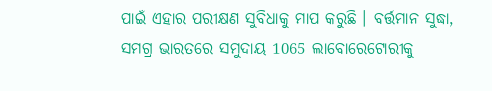ପାଇଁ ଏହାର ପରୀକ୍ଷଣ ସୁବିଧାକୁ ମାପ କରୁଛି । ବର୍ତ୍ତମାନ ସୁଦ୍ଧା, ସମଗ୍ର ଭାରତରେ ସମୁଦାୟ 1065 ଲାବୋରେଟୋରୀକୁ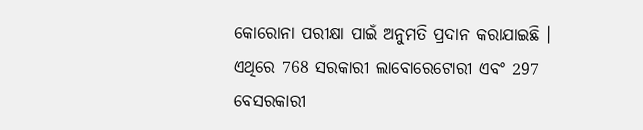କୋରୋନା ପରୀକ୍ଷା ପାଇଁ ଅନୁମତି ପ୍ରଦାନ କରାଯାଇଛି । ଏଥିରେ 768 ସରକାରୀ ଲାବୋରେଟୋରୀ ଏବଂ 297 ବେସରକାରୀ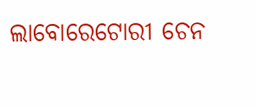ଲାବୋରେଟୋରୀ ଚେନ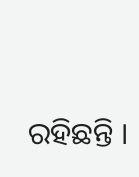ରହିଛନ୍ତି ।